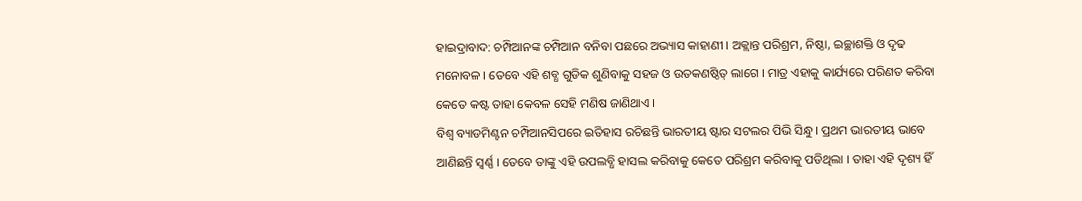ହାଇଦ୍ରାବାଦ: ଚମ୍ପିଆନଙ୍କ ଚମ୍ପିଆନ ବନିବା ପଛରେ ଅଭ୍ୟାସ କାହାଣୀ । ଅକ୍ଲାନ୍ତ ପରିଶ୍ରମ, ନିଷ୍ଠା, ଇଚ୍ଛାଶକ୍ତି ଓ ଦୃଢ ମନୋବଳ । ତେବେ ଏହି ଶବ୍ଧ ଗୁଡିକ ଶୁଣିବାକୁ ସହଜ ଓ ଉତକଣଷ୍ଠିତ୍ ଲାଗେ । ମାତ୍ର ଏହାକୁ କାର୍ଯ୍ୟରେ ପରିଣତ କରିବା କେତେ କଷ୍ଟ ତାହା କେବଳ ସେହି ମଣିଷ ଜାଣିଥାଏ ।
ବିଶ୍ବ ବ୍ୟାଡମିଣ୍ଟନ ଚମ୍ପିଆନସିପରେ ଇତିହାସ ରଚିଛନ୍ତି ଭାରତୀୟ ଷ୍ଟାର ସଟଲର ପିଭି ସିନ୍ଧୁ । ପ୍ରଥମ ଭାରତୀୟ ଭାବେ ଆଣିଛନ୍ତି ସ୍ବର୍ଣ୍ଣ । ତେବେ ତାଙ୍କୁ ଏହି ଉପଲବ୍ଧି ହାସଲ କରିବାକୁ କେତେ ପରିଶ୍ରମ କରିବାକୁ ପଡିଥିଲା । ତାହା ଏହି ଦୃଶ୍ୟ ହିଁ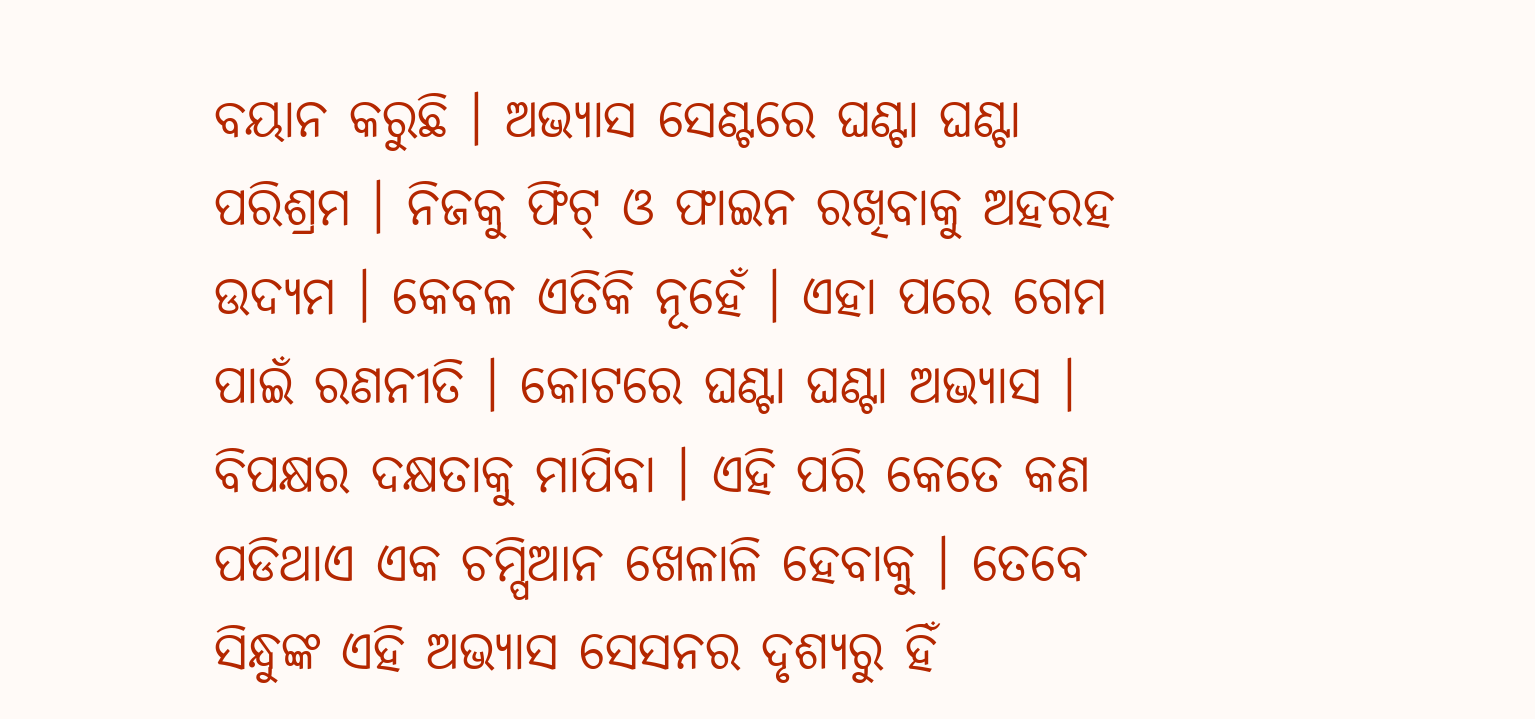ବୟାନ କରୁଛି । ଅଭ୍ୟାସ ସେଣ୍ଟରେ ଘଣ୍ଟା ଘଣ୍ଟା ପରିଶ୍ରମ । ନିଜକୁ ଫିଟ୍ ଓ ଫାଇନ ରଖିବାକୁ ଅହରହ ଉଦ୍ୟମ । କେବଳ ଏତିକି ନୂହେଁ । ଏହା ପରେ ଗେମ ପାଇଁ ରଣନୀତି । କୋଟରେ ଘଣ୍ଟା ଘଣ୍ଟା ଅଭ୍ୟାସ । ବିପକ୍ଷର ଦକ୍ଷତାକୁ ମାପିବା । ଏହି ପରି କେତେ କଣ ପଡିଥାଏ ଏକ ଚମ୍ପିଆନ ଖେଳାଳି ହେବାକୁ । ତେବେ ସିନ୍ଧୁଙ୍କ ଏହି ଅଭ୍ୟାସ ସେସନର ଦୃଶ୍ୟରୁ ହିଁ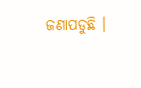ଜଣାପଡୁଛି ।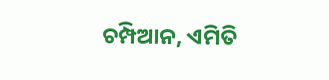ଚମ୍ପିଆନ, ଏମିତି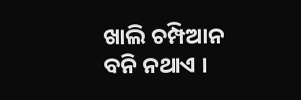ଖାଲି ଚମ୍ପିଆନ ବନି ନଥାଏ ।